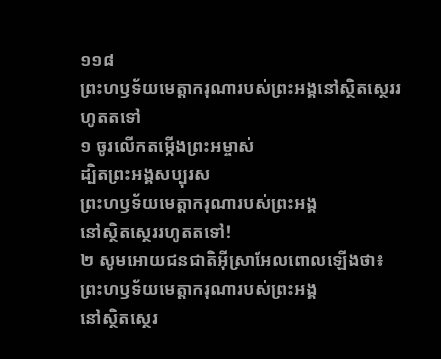១១៨
ព្រះហឫទ័យមេត្តាករុណារបស់ព្រះអង្គនៅស្ថិតស្ថេររហូតតទៅ
១ ចូរលើកតម្កើងព្រះអម្ចាស់
ដ្បិតព្រះអង្គសប្បុរស
ព្រះហឫទ័យមេត្តាករុណារបស់ព្រះអង្គ
នៅស្ថិតស្ថេររហូតតទៅ!
២ សូមអោយជនជាតិអ៊ីស្រាអែលពោលឡើងថា៖
ព្រះហឫទ័យមេត្តាករុណារបស់ព្រះអង្គ
នៅស្ថិតស្ថេរ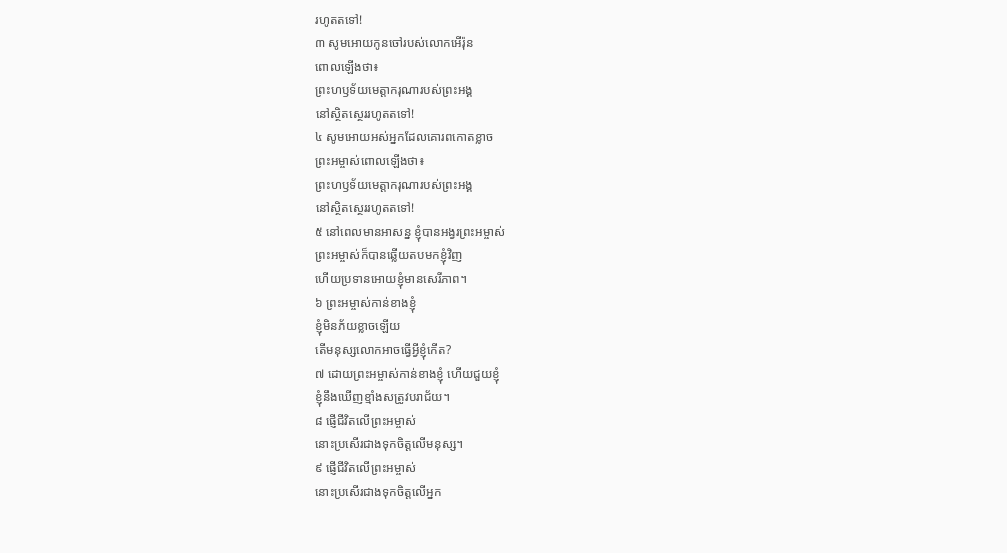រហូតតទៅ!
៣ សូមអោយកូនចៅរបស់លោកអើរ៉ុន
ពោលឡើងថា៖
ព្រះហឫទ័យមេត្តាករុណារបស់ព្រះអង្គ
នៅស្ថិតស្ថេររហូតតទៅ!
៤ សូមអោយអស់អ្នកដែលគោរពកោតខ្លាច
ព្រះអម្ចាស់ពោលឡើងថា៖
ព្រះហឫទ័យមេត្តាករុណារបស់ព្រះអង្គ
នៅស្ថិតស្ថេររហូតតទៅ!
៥ នៅពេលមានអាសន្ន ខ្ញុំបានអង្វរព្រះអម្ចាស់
ព្រះអម្ចាស់ក៏បានឆ្លើយតបមកខ្ញុំវិញ
ហើយប្រទានអោយខ្ញុំមានសេរីភាព។
៦ ព្រះអម្ចាស់កាន់ខាងខ្ញុំ
ខ្ញុំមិនភ័យខ្លាចឡើយ
តើមនុស្សលោកអាចធ្វើអ្វីខ្ញុំកើត?
៧ ដោយព្រះអម្ចាស់កាន់ខាងខ្ញុំ ហើយជួយខ្ញុំ
ខ្ញុំនឹងឃើញខ្មាំងសត្រូវបរាជ័យ។
៨ ផ្ញើជីវិតលើព្រះអម្ចាស់
នោះប្រសើរជាងទុកចិត្តលើមនុស្ស។
៩ ផ្ញើជីវិតលើព្រះអម្ចាស់
នោះប្រសើរជាងទុកចិត្តលើអ្នក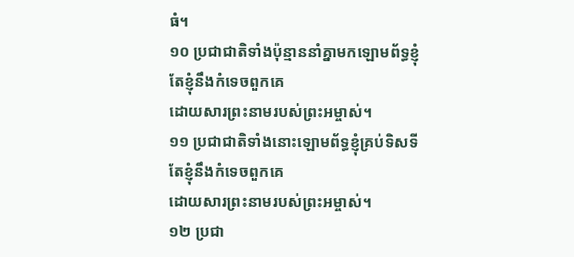ធំ។
១០ ប្រជាជាតិទាំងប៉ុន្មាននាំគ្នាមកឡោមព័ទ្ធខ្ញុំ
តែខ្ញុំនឹងកំទេចពួកគេ
ដោយសារព្រះនាមរបស់ព្រះអម្ចាស់។
១១ ប្រជាជាតិទាំងនោះឡោមព័ទ្ធខ្ញុំគ្រប់ទិសទី
តែខ្ញុំនឹងកំទេចពួកគេ
ដោយសារព្រះនាមរបស់ព្រះអម្ចាស់។
១២ ប្រជា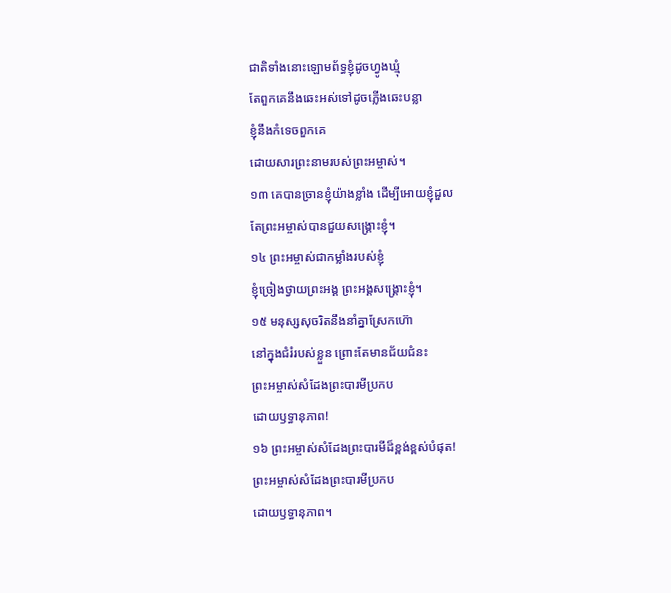ជាតិទាំងនោះឡោមព័ទ្ធខ្ញុំដូចហ្វូងឃ្មុំ
តែពួកគេនឹងឆេះអស់ទៅដូចភ្លើងឆេះបន្លា
ខ្ញុំនឹងកំទេចពួកគេ
ដោយសារព្រះនាមរបស់ព្រះអម្ចាស់។
១៣ គេបានច្រានខ្ញុំយ៉ាងខ្លាំង ដើម្បីអោយខ្ញុំដួល
តែព្រះអម្ចាស់បានជួយសង្គ្រោះខ្ញុំ។
១៤ ព្រះអម្ចាស់ជាកម្លាំងរបស់ខ្ញុំ
ខ្ញុំច្រៀងថ្វាយព្រះអង្គ ព្រះអង្គសង្គ្រោះខ្ញុំ។
១៥ មនុស្សសុចរិតនឹងនាំគ្នាស្រែកហ៊ោ
នៅក្នុងជំរំរបស់ខ្លួន ព្រោះតែមានជ័យជំនះ
ព្រះអម្ចាស់សំដែងព្រះបារមីប្រកប
ដោយឫទ្ធានុភាព!
១៦ ព្រះអម្ចាស់សំដែងព្រះបារមីដ៏ខ្ពង់ខ្ពស់បំផុត!
ព្រះអម្ចាស់សំដែងព្រះបារមីប្រកប
ដោយឫទ្ធានុភាព។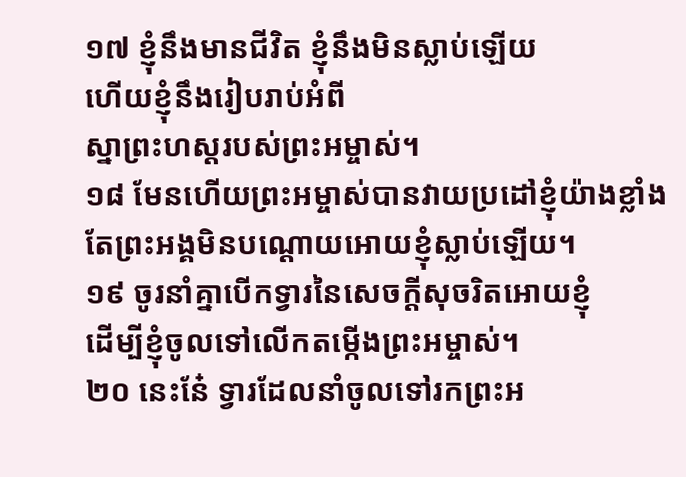១៧ ខ្ញុំនឹងមានជីវិត ខ្ញុំនឹងមិនស្លាប់ឡើយ
ហើយខ្ញុំនឹងរៀបរាប់អំពី
ស្នាព្រះហស្ដរបស់ព្រះអម្ចាស់។
១៨ មែនហើយព្រះអម្ចាស់បានវាយប្រដៅខ្ញុំយ៉ាងខ្លាំង
តែព្រះអង្គមិនបណ្ដោយអោយខ្ញុំស្លាប់ឡើយ។
១៩ ចូរនាំគ្នាបើកទ្វារនៃសេចក្ដីសុចរិតអោយខ្ញុំ
ដើម្បីខ្ញុំចូលទៅលើកតម្កើងព្រះអម្ចាស់។
២០ នេះនែ៎ ទ្វារដែលនាំចូលទៅរកព្រះអ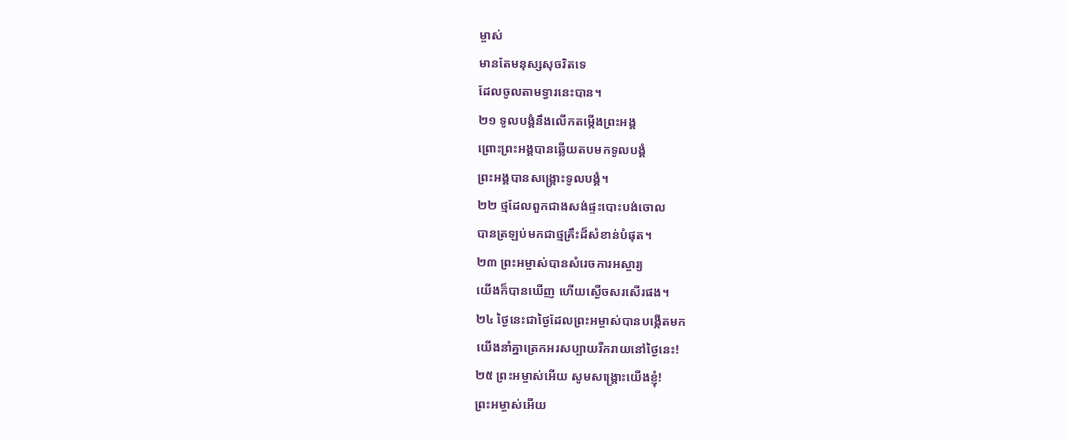ម្ចាស់
មានតែមនុស្សសុចរិតទេ
ដែលចូលតាមទ្វារនេះបាន។
២១ ទូលបង្គំនឹងលើកតម្កើងព្រះអង្គ
ព្រោះព្រះអង្គបានឆ្លើយតបមកទូលបង្គំ
ព្រះអង្គបានសង្គ្រោះទូលបង្គំ។
២២ ថ្មដែលពួកជាងសង់ផ្ទះបោះបង់ចោល
បានត្រឡប់មកជាថ្មគ្រឹះដ៏សំខាន់បំផុត។
២៣ ព្រះអម្ចាស់បានសំរេចការអស្ចារ្យ
យើងក៏បានឃើញ ហើយស្ងើចសរសើរផង។
២៤ ថ្ងៃនេះជាថ្ងៃដែលព្រះអម្ចាស់បានបង្កើតមក
យើងនាំគ្នាត្រេកអរសប្បាយរីករាយនៅថ្ងៃនេះ!
២៥ ព្រះអម្ចាស់អើយ សូមសង្គ្រោះយើងខ្ញុំ!
ព្រះអម្ចាស់អើយ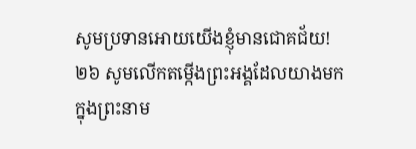សូមប្រទានអោយយើងខ្ញុំមានជោគជ័យ!
២៦ សូមលើកតម្កើងព្រះអង្គដែលយាងមក
ក្នុងព្រះនាម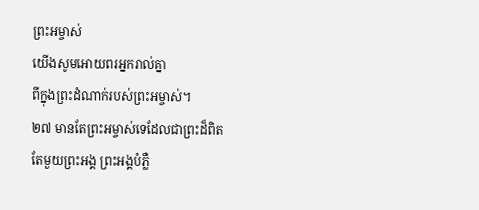ព្រះអម្ចាស់
យើងសូមអោយពរអ្នករាល់គ្នា
ពីក្នុងព្រះដំណាក់របស់ព្រះអម្ចាស់។
២៧ មានតែព្រះអម្ចាស់ទេដែលជាព្រះដ៏ពិត
តែមួយព្រះអង្គ ព្រះអង្គបំភ្លឺ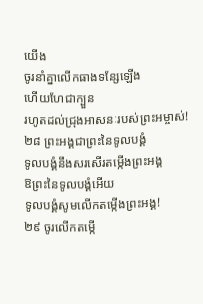យើង
ចូរនាំគ្នាលើកធាងទន្សែឡើង
ហើយហែជាក្បួន
រហូតដល់ជ្រុងអាសនៈរបស់ព្រះអម្ចាស់!
២៨ ព្រះអង្គជាព្រះនៃទូលបង្គំ
ទូលបង្គំនឹងសរសើរតម្កើងព្រះអង្គ
ឱព្រះនៃទូលបង្គំអើយ
ទូលបង្គំសូមលើកតម្កើងព្រះអង្គ!
២៩ ចូរលើកតម្កើ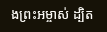ងព្រះអម្ចាស់ ដ្បិត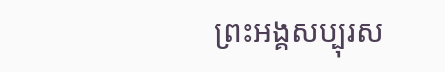ព្រះអង្គសប្បុរស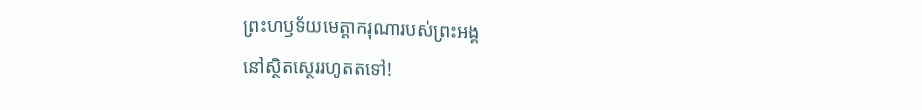ព្រះហឫទ័យមេត្តាករុណារបស់ព្រះអង្គ
នៅស្ថិតស្ថេររហូតតទៅ!